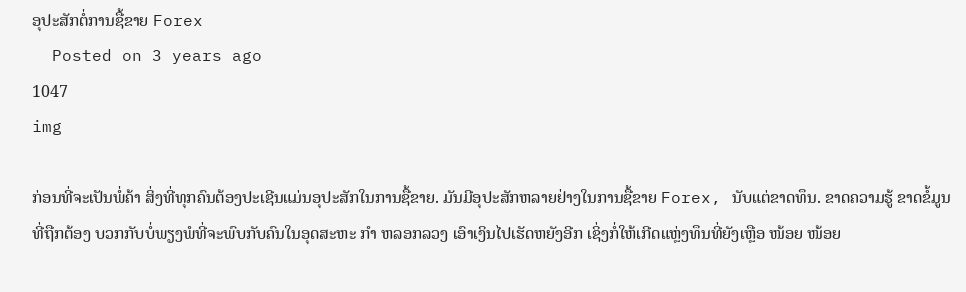ອຸປະສັກຕໍ່ການຊື້ຂາຍ Forex
  Posted on 3 years ago
1047
img

ກ່ອນທີ່ຈະເປັນພໍ່ຄ້າ ສິ່ງທີ່ທຸກຄົນຕ້ອງປະເຊີນແມ່ນອຸປະສັກໃນການຊື້ຂາຍ. ມັນມີອຸປະສັກຫລາຍຢ່າງໃນການຊື້ຂາຍ Forex, ນັບແຕ່ຂາດທຶນ. ຂາດຄວາມຮູ້ ຂາດຂໍ້ມູນທີ່ຖືກຕ້ອງ ບວກກັບບໍ່ພຽງພໍທີ່ຈະພົບກັບຄົນໃນອຸດສະຫະ ກຳ ຫລອກລວງ ເອົາເງິນໄປເຮັດຫຍັງອີກ ເຊິ່ງກໍ່ໃຫ້ເກີດແຫຼ່ງທຶນທີ່ຍັງເຫຼືອ ໜ້ອຍ ໜ້ອຍ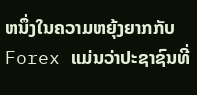ຫນຶ່ງໃນຄວາມຫຍຸ້ງຍາກກັບ Forex ແມ່ນວ່າປະຊາຊົນທີ່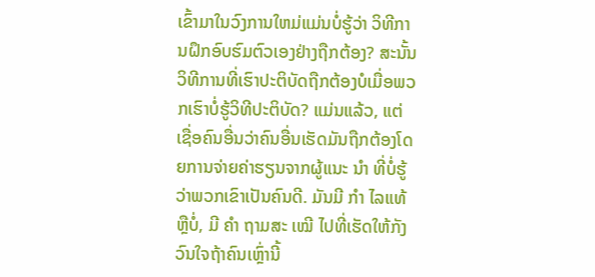ເຂົ້າມາໃນວົງການໃຫມ່ແມ່ນບໍ່ຮູ້ວ່າ ວິທີການຝຶກອົບຮົມຕົວເອງຢ່າງຖືກຕ້ອງ? ສະນັ້ນວິທີການທີ່ເຮົາປະຕິບັດຖືກຕ້ອງບໍເມື່ອພວກເຮົາບໍ່ຮູ້ວິທີປະຕິບັດ? ແມ່ນແລ້ວ, ແຕ່ເຊື່ອຄົນອື່ນວ່າຄົນອື່ນເຮັດມັນຖືກຕ້ອງໂດຍການຈ່າຍຄ່າຮຽນຈາກຜູ້ແນະ ນຳ ທີ່ບໍ່ຮູ້ວ່າພວກເຂົາເປັນຄົນດີ. ມັນມີ ກຳ ໄລແທ້ຫຼືບໍ່, ມີ ຄຳ ຖາມສະ ເໝີ ໄປທີ່ເຮັດໃຫ້ກັງວົນໃຈຖ້າຄົນເຫຼົ່ານີ້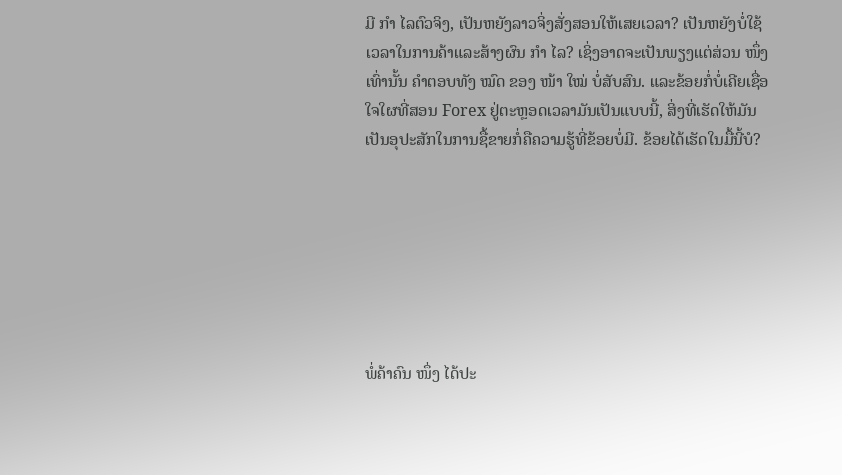ມີ ກຳ ໄລຕົວຈິງ, ເປັນຫຍັງລາວຈິ່ງສັ່ງສອນໃຫ້ເສຍເວລາ? ເປັນຫຍັງບໍ່ໃຊ້ເວລາໃນການຄ້າແລະສ້າງຜົນ ກຳ ໄລ? ເຊິ່ງອາດຈະເປັນພຽງແຕ່ສ່ວນ ໜຶ່ງ ເທົ່ານັ້ນ ຄໍາຕອບທັງ ໝົດ ຂອງ ໜ້າ ໃໝ່ ບໍ່ສັບສົນ. ແລະຂ້ອຍກໍ່ບໍ່ເຄີຍເຊື່ອໃຈໃຜທີ່ສອນ Forex ຢູ່ຕະຫຼອດເວລາມັນເປັນແບບນີ້, ສິ່ງທີ່ເຮັດໃຫ້ມັນເປັນອຸປະສັກໃນການຊື້ຂາຍກໍ່ຄືຄວາມຮູ້ທີ່ຂ້ອຍບໍ່ມີ. ຂ້ອຍໄດ້ເຮັດໃນມື້ນີ້ບໍ?







ພໍ່ຄ້າຄົນ ໜຶ່ງ ໄດ້ປະ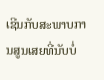ເຊີນກັບສະພາບການສູນເສຍທີ່ນັບບໍ່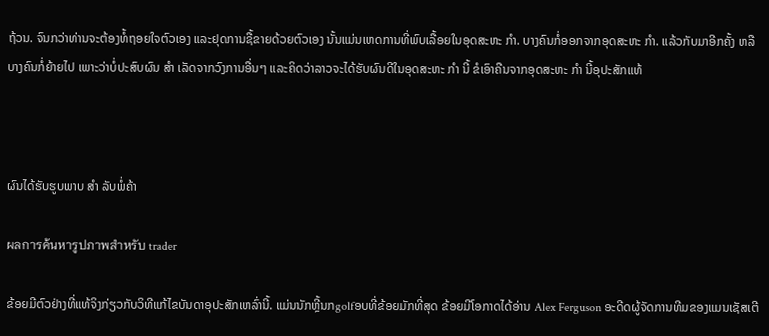ຖ້ວນ. ຈົນກວ່າທ່ານຈະຕ້ອງທໍ້ຖອຍໃຈຕົວເອງ ແລະຢຸດການຊື້ຂາຍດ້ວຍຕົວເອງ ນັ້ນແມ່ນເຫດການທີ່ພົບເລື້ອຍໃນອຸດສະຫະ ກຳ. ບາງຄົນກໍ່ອອກຈາກອຸດສະຫະ ກຳ. ແລ້ວກັບມາອີກຄັ້ງ ຫລືບາງຄົນກໍ່ຍ້າຍໄປ ເພາະວ່າບໍ່ປະສົບຜົນ ສຳ ເລັດຈາກວົງການອື່ນໆ ແລະຄິດວ່າລາວຈະໄດ້ຮັບຜົນດີໃນອຸດສະຫະ ກຳ ນີ້ ຂໍເອົາຄືນຈາກອຸດສະຫະ ກຳ ນີ້ອຸປະສັກແທ້



ຜົນໄດ້ຮັບຮູບພາບ ສຳ ລັບພໍ່ຄ້າ

ผลการค้นหารูปภาพสำหรับ trader

ຂ້ອຍມີຕົວຢ່າງທີ່ແທ້ຈິງກ່ຽວກັບວິທີແກ້ໄຂບັນດາອຸປະສັກເຫລົ່ານີ້. ແມ່ນນັກຫຼີ້ນກgolfອບທີ່ຂ້ອຍມັກທີ່ສຸດ ຂ້ອຍມີໂອກາດໄດ້ອ່ານ Alex Ferguson ອະດີດຜູ້ຈັດການທີມຂອງແມນເຊັສເຕີ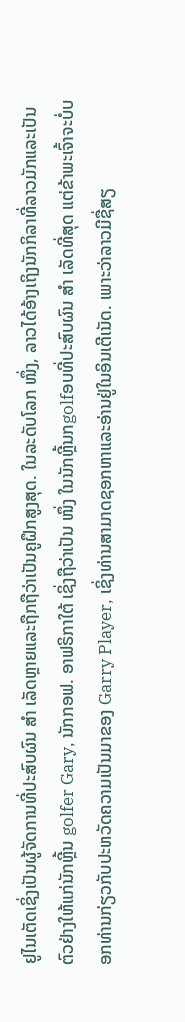ຢູໄນເຕັດເຊິ່ງເປັນຜູ້ຈັດການທີ່ປະສົບຜົນ ສຳ ເລັດຫຼາຍແລະຖືກຖືວ່າເປັນຄູຝຶກສູງສຸດ. ໃນລະດັບໂລກ ໜຶ່ງ, ລາວໄດ້ອ້າງເຖິງນັກກິລາທີ່ລາວມັກແລະເປັນຕົວຢ່າງໃຫ້ແກ່ນັກຫຼີ້ນ golfer Gary, ນັກກອຟ. ອາຟຣິກາໃຕ້ ເຊິ່ງຖືວ່າເປັນ ໜຶ່ງ ໃນນັກຫຼີ້ນກgolfອບທີ່ປະສົບຜົນ ສຳ ເລັດທີ່ສຸດ ແຕ່ຂ້າພະເຈົ້າຈະບໍ່ບອກທ່ານກ່ຽວກັບປະຫວັດຄວາມເປັນມາຂອງ Garry Player, ເຊິ່ງທ່ານສາມາດຊອກຫາແລະອ່ານຢູ່ໃນອິນເຕີເນັດ. ເພາະວ່າລາວມີຊື່ສຽ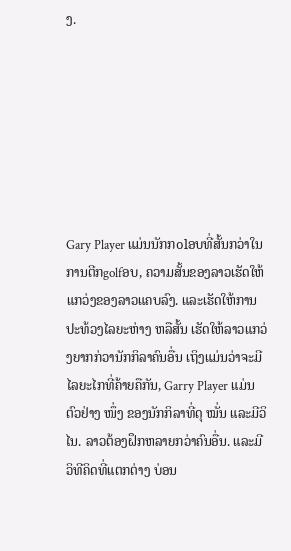ງ.







Gary Player ແມ່ນນັກກolອບທີ່ສັ້ນກວ່າໃນການຕີກgolfອບ, ຄວາມສັ້ນຂອງລາວເຮັດໃຫ້ແກວ່ງຂອງລາວແຄບລົງ. ແລະເຮັດໃຫ້ການປະທ້ວງໄລຍະຫ່າງ ຫລືສັ້ນ ເຮັດໃຫ້ລາວແກວ່ງຍາກກ່ວານັກກິລາຄົນອື່ນ ເຖິງແມ່ນວ່າຈະມີໄລຍະໄກທີ່ຄ້າຍຄືກັນ, Garry Player ແມ່ນຕົວຢ່າງ ໜຶ່ງ ຂອງນັກກິລາທີ່ດຸ ໝັ່ນ ແລະມີວິໄນ. ລາວຕ້ອງຝຶກຫລາຍກວ່າຄົນອື່ນ. ແລະມີວິທີຄິດທີ່ແຕກຕ່າງ ບ່ອນ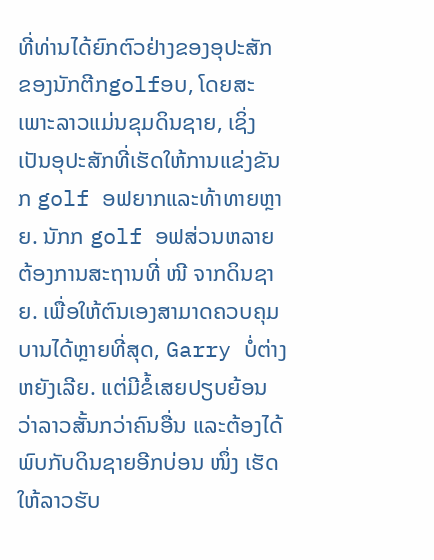ທີ່ທ່ານໄດ້ຍົກຕົວຢ່າງຂອງອຸປະສັກ ຂອງນັກຕີກgolfອບ, ໂດຍສະເພາະລາວແມ່ນຂຸມດິນຊາຍ, ເຊິ່ງເປັນອຸປະສັກທີ່ເຮັດໃຫ້ການແຂ່ງຂັນກ golf ອຟຍາກແລະທ້າທາຍຫຼາຍ. ນັກກ golf ອຟສ່ວນຫລາຍຕ້ອງການສະຖານທີ່ ໜີ ຈາກດິນຊາຍ. ເພື່ອໃຫ້ຕົນເອງສາມາດຄວບຄຸມບານໄດ້ຫຼາຍທີ່ສຸດ, Garry ບໍ່ຕ່າງຫຍັງເລີຍ. ແຕ່ມີຂໍ້ເສຍປຽບຍ້ອນວ່າລາວສັ້ນກວ່າຄົນອື່ນ ແລະຕ້ອງໄດ້ພົບກັບດິນຊາຍອີກບ່ອນ ໜຶ່ງ ເຮັດໃຫ້ລາວຮັບ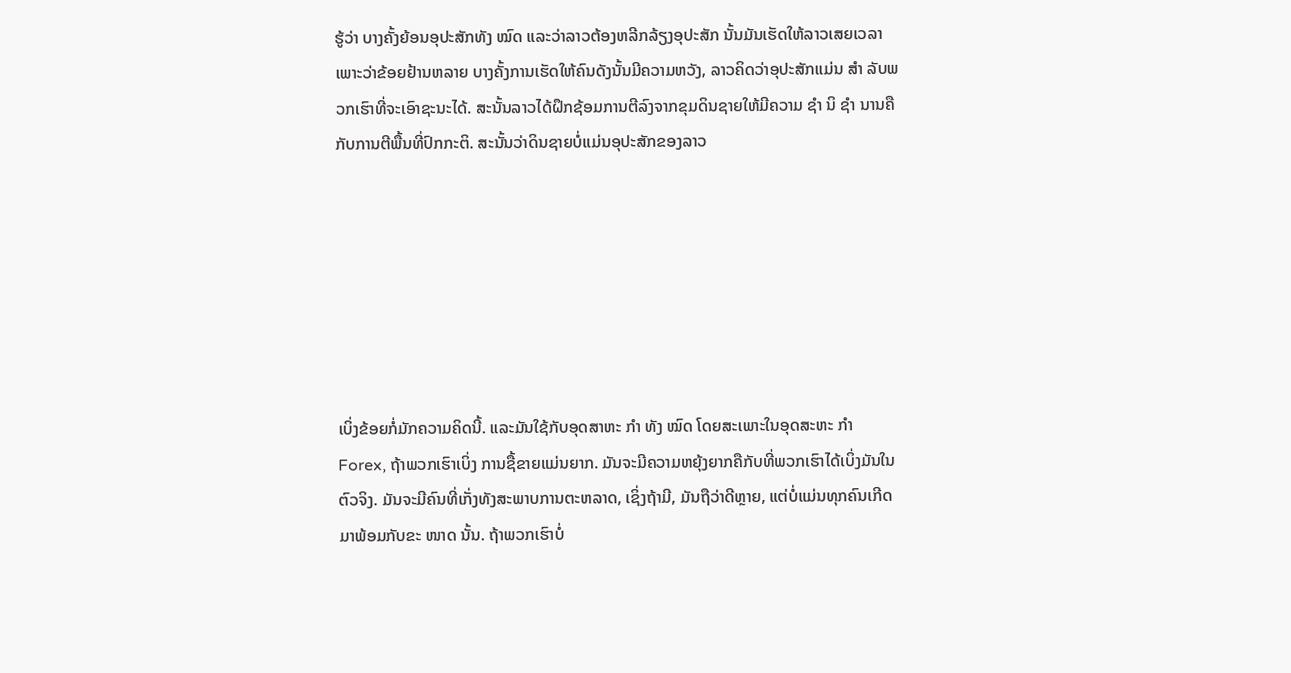ຮູ້ວ່າ ບາງຄັ້ງຍ້ອນອຸປະສັກທັງ ໝົດ ແລະວ່າລາວຕ້ອງຫລີກລ້ຽງອຸປະສັກ ນັ້ນມັນເຮັດໃຫ້ລາວເສຍເວລາ ເພາະວ່າຂ້ອຍຢ້ານຫລາຍ ບາງຄັ້ງການເຮັດໃຫ້ຄົນດັງນັ້ນມີຄວາມຫວັງ, ລາວຄິດວ່າອຸປະສັກແມ່ນ ສຳ ລັບພວກເຮົາທີ່ຈະເອົາຊະນະໄດ້. ສະນັ້ນລາວໄດ້ຝຶກຊ້ອມການຕີລົງຈາກຂຸມດິນຊາຍໃຫ້ມີຄວາມ ຊຳ ນິ ຊຳ ນານຄືກັບການຕີພື້ນທີ່ປົກກະຕິ. ສະນັ້ນວ່າດິນຊາຍບໍ່ແມ່ນອຸປະສັກຂອງລາວ







ເບິ່ງຂ້ອຍກໍ່ມັກຄວາມຄິດນີ້. ແລະມັນໃຊ້ກັບອຸດສາຫະ ກຳ ທັງ ໝົດ ໂດຍສະເພາະໃນອຸດສະຫະ ກຳ Forex, ຖ້າພວກເຮົາເບິ່ງ ການຊື້ຂາຍແມ່ນຍາກ. ມັນຈະມີຄວາມຫຍຸ້ງຍາກຄືກັບທີ່ພວກເຮົາໄດ້ເບິ່ງມັນໃນຕົວຈິງ. ມັນຈະມີຄົນທີ່ເກັ່ງທັງສະພາບການຕະຫລາດ, ເຊິ່ງຖ້າມີ, ມັນຖືວ່າດີຫຼາຍ, ແຕ່ບໍ່ແມ່ນທຸກຄົນເກີດມາພ້ອມກັບຂະ ໜາດ ນັ້ນ. ຖ້າພວກເຮົາບໍ່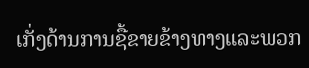ເກັ່ງດ້ານການຊື້ຂາຍຂ້າງທາງແລະພວກ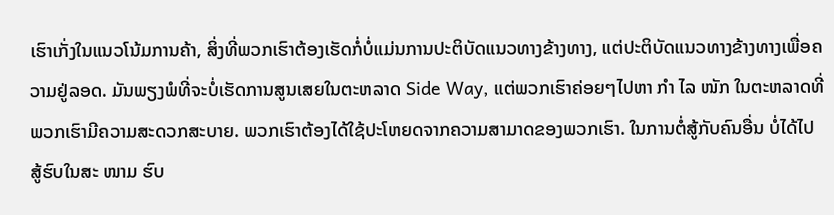ເຮົາເກັ່ງໃນແນວໂນ້ມການຄ້າ, ສິ່ງທີ່ພວກເຮົາຕ້ອງເຮັດກໍ່ບໍ່ແມ່ນການປະຕິບັດແນວທາງຂ້າງທາງ, ແຕ່ປະຕິບັດແນວທາງຂ້າງທາງເພື່ອຄວາມຢູ່ລອດ. ມັນພຽງພໍທີ່ຈະບໍ່ເຮັດການສູນເສຍໃນຕະຫລາດ Side Way, ແຕ່ພວກເຮົາຄ່ອຍໆໄປຫາ ກຳ ໄລ ໜັກ ໃນຕະຫລາດທີ່ພວກເຮົາມີຄວາມສະດວກສະບາຍ. ພວກເຮົາຕ້ອງໄດ້ໃຊ້ປະໂຫຍດຈາກຄວາມສາມາດຂອງພວກເຮົາ. ໃນການຕໍ່ສູ້ກັບຄົນອື່ນ ບໍ່ໄດ້ໄປສູ້ຮົບໃນສະ ໜາມ ຮົບ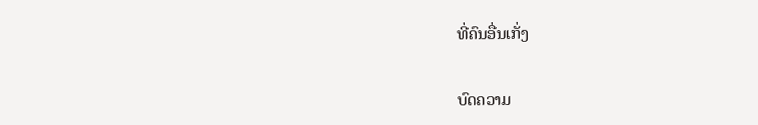ທີ່ຄົນອື່ນເກັ່ງ


ບົດຄວາມ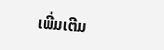ເພີ່ມເຕີມ